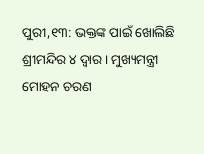ପୁରୀ,୧୩: ଭକ୍ତଙ୍କ ପାଇଁ ଖୋଲିଛି ଶ୍ରୀମନ୍ଦିର ୪ ଦ୍ୱାର। ମୁଖ୍ୟମନ୍ତ୍ରୀ ମୋହନ ଚରଣ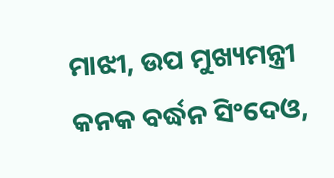ମାଝୀ, ଉପ ମୁଖ୍ୟମନ୍ତ୍ରୀ କନକ ବର୍ଦ୍ଧନ ସିଂଦେଓ,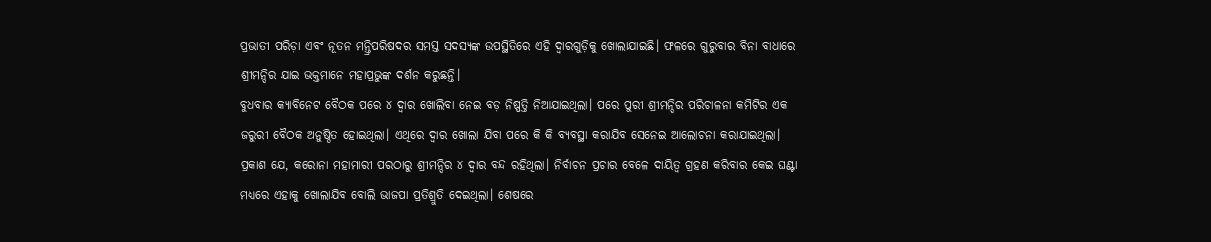ପ୍ରଭାତୀ ପରିଡ଼ା ଏବଂ ନୂତନ ମନ୍ତ୍ରିପରିଷଦର ସମସ୍ତ ସଦସ୍ୟଙ୍କ ଉପସ୍ଥିତିରେ ଏହି ଦ୍ୱାରଗୁଡ଼ିକୁ ଖୋଲାଯାଇଛି। ଫଳରେ ଗୁରୁବାର ବିନା ବାଧାରେ ଶ୍ରୀମନ୍ଦିର ଯାଇ ଭକ୍ତମାନେ ମହାପ୍ରଭୁଙ୍କ ଦର୍ଶନ କରୁଛନ୍ତି।
ବୁଧବାର କ୍ୟାବିନେଟ ବୈଠକ ପରେ ୪ ଦ୍ୱାର ଖୋଲିବା ନେଇ ବଡ଼ ନିଷ୍ପତ୍ତି ନିଆଯାଇଥିଲା। ପରେ ପୁରୀ ଶ୍ରୀମନ୍ଦିର ପରିଚାଳନା କମିଟିର ଏକ ଜରୁରୀ ବୈଠକ ଅନୁଷ୍ଠିତ ହୋଇଥିଲା। ଏଥିରେ ଦ୍ୱାର ଖୋଲା ଯିବା ପରେ କି କି ବ୍ୟବସ୍ଥା କରାଯିବ ସେନେଇ ଆଲୋଚନା କରାଯାଇଥିଲା।
ପ୍ରକାଶ ଯେ, କରୋନା ମହାମାରୀ ପରଠାରୁ ଶ୍ରୀମନ୍ଦିର ୪ ଦ୍ୱାର ବନ୍ଦ ରହିଥିଲା। ନିର୍ବାଚନ ପ୍ରଚାର ବେଳେ ଦାୟିତ୍ୱ ଗ୍ରହଣ କରିବାର କେଇ ଘଣ୍ଟା ମଧ୍ୟରେ ଏହାକୁ ଖୋଲାଯିବ ବୋଲି ଭାଜପା ପ୍ରତିଶ୍ରୁତି ଦେଇଥିଲା। ଶେଷରେ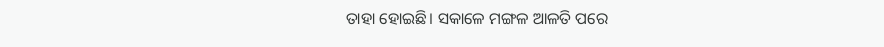ତାହା ହୋଇଛି। ସକାଳେ ମଙ୍ଗଳ ଆଳତି ପରେ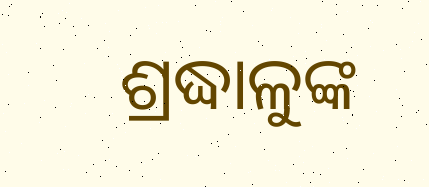ଶ୍ରଦ୍ଧାଳୁଙ୍କ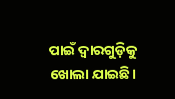ପାଇଁ ଦ୍ୱାରଗୁଡ଼ିକୁ ଖୋଲା ଯାଇଛି।